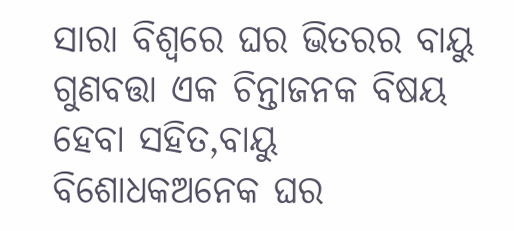ସାରା ବିଶ୍ୱରେ ଘର ଭିତରର ବାୟୁ ଗୁଣବତ୍ତା ଏକ ଚିନ୍ତାଜନକ ବିଷୟ ହେବା ସହିତ,ବାୟୁ ବିଶୋଧକଅନେକ ଘର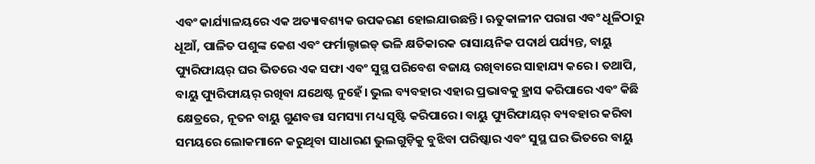ଏବଂ କାର୍ଯ୍ୟାଳୟରେ ଏକ ଅତ୍ୟାବଶ୍ୟକ ଉପକରଣ ହୋଇଯାଉଛନ୍ତି। ଋତୁକାଳୀନ ପରାଗ ଏବଂ ଧୂଳିଠାରୁ ଧୂଆଁ, ପାଳିତ ପଶୁଙ୍କ କେଶ ଏବଂ ଫର୍ମାଲ୍ଡାଇଡ୍ ଭଳି କ୍ଷତିକାରକ ରାସାୟନିକ ପଦାର୍ଥ ପର୍ଯ୍ୟନ୍ତ, ବାୟୁ ପ୍ୟୁରିଫାୟର୍ ଘର ଭିତରେ ଏକ ସଫା ଏବଂ ସୁସ୍ଥ ପରିବେଶ ବଜାୟ ରଖିବାରେ ସାହାଯ୍ୟ କରେ। ତଥାପି, ବାୟୁ ପ୍ୟୁରିଫାୟର୍ ରଖିବା ଯଥେଷ୍ଟ ନୁହେଁ। ଭୁଲ ବ୍ୟବହାର ଏହାର ପ୍ରଭାବକୁ ହ୍ରାସ କରିପାରେ ଏବଂ କିଛି କ୍ଷେତ୍ରରେ, ନୂତନ ବାୟୁ ଗୁଣବତ୍ତା ସମସ୍ୟା ମଧ୍ୟ ସୃଷ୍ଟି କରିପାରେ। ବାୟୁ ପ୍ୟୁରିଫାୟର୍ ବ୍ୟବହାର କରିବା ସମୟରେ ଲୋକମାନେ କରୁଥିବା ସାଧାରଣ ଭୁଲଗୁଡ଼ିକୁ ବୁଝିବା ପରିଷ୍କାର ଏବଂ ସୁସ୍ଥ ଘର ଭିତରେ ବାୟୁ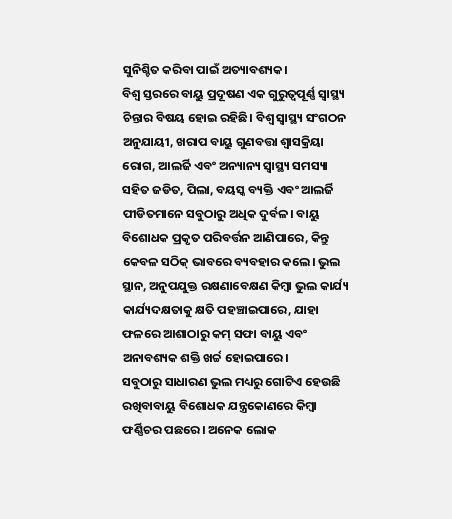ସୁନିଶ୍ଚିତ କରିବା ପାଇଁ ଅତ୍ୟାବଶ୍ୟକ।
ବିଶ୍ୱ ସ୍ତରରେ ବାୟୁ ପ୍ରଦୂଷଣ ଏକ ଗୁରୁତ୍ୱପୂର୍ଣ୍ଣ ସ୍ୱାସ୍ଥ୍ୟ ଚିନ୍ତାର ବିଷୟ ହୋଇ ରହିଛି। ବିଶ୍ୱ ସ୍ୱାସ୍ଥ୍ୟ ସଂଗଠନ ଅନୁଯାୟୀ, ଖରାପ ବାୟୁ ଗୁଣବତ୍ତା ଶ୍ୱାସକ୍ରିୟା ରୋଗ, ଆଲର୍ଜି ଏବଂ ଅନ୍ୟାନ୍ୟ ସ୍ୱାସ୍ଥ୍ୟ ସମସ୍ୟା ସହିତ ଜଡିତ, ପିଲା, ବୟସ୍କ ବ୍ୟକ୍ତି ଏବଂ ଆଲର୍ଜି ପୀଡିତମାନେ ସବୁଠାରୁ ଅଧିକ ଦୁର୍ବଳ। ବାୟୁ ବିଶୋଧକ ପ୍ରକୃତ ପରିବର୍ତ୍ତନ ଆଣିପାରେ, କିନ୍ତୁ କେବଳ ସଠିକ୍ ଭାବରେ ବ୍ୟବହାର କଲେ। ଭୁଲ ସ୍ଥାନ, ଅନୁପଯୁକ୍ତ ରକ୍ଷଣାବେକ୍ଷଣ କିମ୍ବା ଭୁଲ କାର୍ଯ୍ୟ କାର୍ଯ୍ୟଦକ୍ଷତାକୁ କ୍ଷତି ପହଞ୍ଚାଇପାରେ, ଯାହା ଫଳରେ ଆଶାଠାରୁ କମ୍ ସଫା ବାୟୁ ଏବଂ ଅନାବଶ୍ୟକ ଶକ୍ତି ଖର୍ଚ୍ଚ ହୋଇପାରେ।
ସବୁଠାରୁ ସାଧାରଣ ଭୁଲ ମଧ୍ୟରୁ ଗୋଟିଏ ହେଉଛି ରଖିବାବାୟୁ ବିଶୋଧକ ଯନ୍ତ୍ରକୋଣରେ କିମ୍ବା ଫର୍ଣ୍ଣିଚର ପଛରେ। ଅନେକ ଲୋକ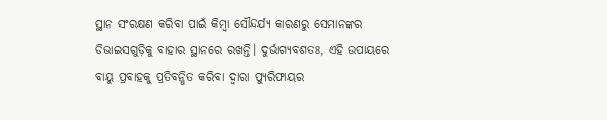ସ୍ଥାନ ସଂରକ୍ଷଣ କରିବା ପାଇଁ କିମ୍ବା ସୌନ୍ଦର୍ଯ୍ୟ କାରଣରୁ ସେମାନଙ୍କର ଡିଭାଇସଗୁଡ଼ିକୁ ବାହାର ସ୍ଥାନରେ ରଖନ୍ତି। ଦୁର୍ଭାଗ୍ୟବଶତଃ, ଏହି ଉପାୟରେ ବାୟୁ ପ୍ରବାହକୁ ପ୍ରତିବନ୍ଧିତ କରିବା ଦ୍ୱାରା ପ୍ୟୁରିଫାୟର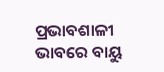ପ୍ରଭାବଶାଳୀ ଭାବରେ ବାୟୁ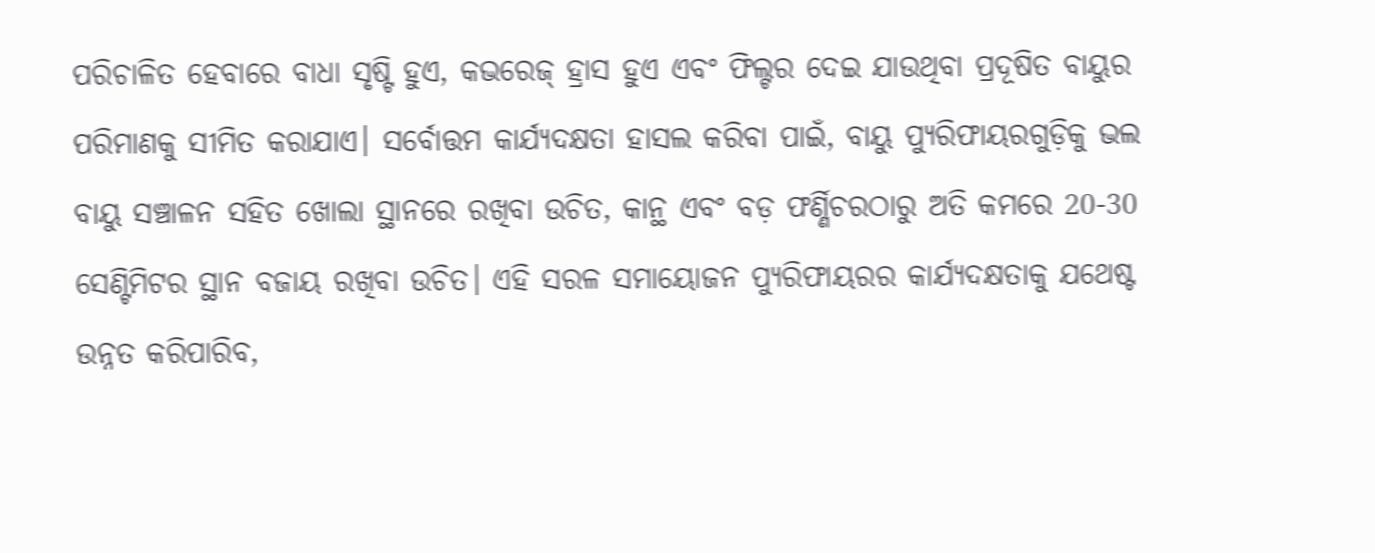ପରିଚାଳିତ ହେବାରେ ବାଧା ସୃଷ୍ଟି ହୁଏ, କଭରେଜ୍ ହ୍ରାସ ହୁଏ ଏବଂ ଫିଲ୍ଟର ଦେଇ ଯାଉଥିବା ପ୍ରଦୂଷିତ ବାୟୁର ପରିମାଣକୁ ସୀମିତ କରାଯାଏ। ସର୍ବୋତ୍ତମ କାର୍ଯ୍ୟଦକ୍ଷତା ହାସଲ କରିବା ପାଇଁ, ବାୟୁ ପ୍ୟୁରିଫାୟରଗୁଡ଼ିକୁ ଭଲ ବାୟୁ ସଞ୍ଚାଳନ ସହିତ ଖୋଲା ସ୍ଥାନରେ ରଖିବା ଉଚିତ, କାନ୍ଥ ଏବଂ ବଡ଼ ଫର୍ଣ୍ଣିଚରଠାରୁ ଅତି କମରେ 20-30 ସେଣ୍ଟିମିଟର ସ୍ଥାନ ବଜାୟ ରଖିବା ଉଚିତ। ଏହି ସରଳ ସମାୟୋଜନ ପ୍ୟୁରିଫାୟରର କାର୍ଯ୍ୟଦକ୍ଷତାକୁ ଯଥେଷ୍ଟ ଉନ୍ନତ କରିପାରିବ,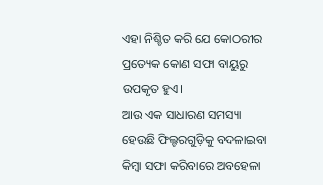ଏହା ନିଶ୍ଚିତ କରି ଯେ କୋଠରୀର ପ୍ରତ୍ୟେକ କୋଣ ସଫା ବାୟୁରୁ ଉପକୃତ ହୁଏ।
ଆଉ ଏକ ସାଧାରଣ ସମସ୍ୟା ହେଉଛି ଫିଲ୍ଟରଗୁଡ଼ିକୁ ବଦଳାଇବା କିମ୍ବା ସଫା କରିବାରେ ଅବହେଳା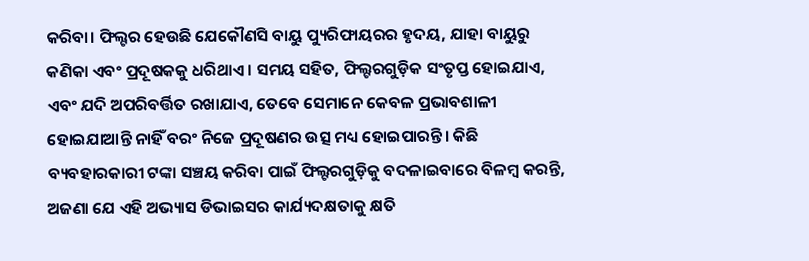କରିବା। ଫିଲ୍ଟର ହେଉଛି ଯେକୌଣସି ବାୟୁ ପ୍ୟୁରିଫାୟରର ହୃଦୟ, ଯାହା ବାୟୁରୁ କଣିକା ଏବଂ ପ୍ରଦୂଷକକୁ ଧରିଥାଏ। ସମୟ ସହିତ, ଫିଲ୍ଟରଗୁଡ଼ିକ ସଂତୃପ୍ତ ହୋଇଯାଏ, ଏବଂ ଯଦି ଅପରିବର୍ତ୍ତିତ ରଖାଯାଏ, ତେବେ ସେମାନେ କେବଳ ପ୍ରଭାବଶାଳୀ ହୋଇଯାଆନ୍ତି ନାହିଁ ବରଂ ନିଜେ ପ୍ରଦୂଷଣର ଉତ୍ସ ମଧ୍ୟ ହୋଇପାରନ୍ତି। କିଛି ବ୍ୟବହାରକାରୀ ଟଙ୍କା ସଞ୍ଚୟ କରିବା ପାଇଁ ଫିଲ୍ଟରଗୁଡ଼ିକୁ ବଦଳାଇବାରେ ବିଳମ୍ବ କରନ୍ତି, ଅଜଣା ଯେ ଏହି ଅଭ୍ୟାସ ଡିଭାଇସର କାର୍ଯ୍ୟଦକ୍ଷତାକୁ କ୍ଷତି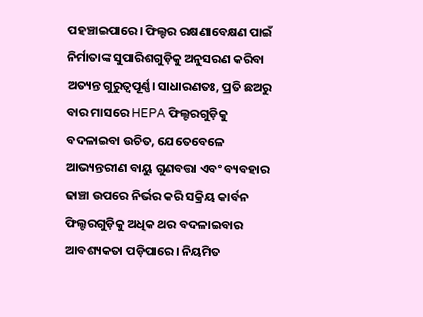ପହଞ୍ଚାଇପାରେ। ଫିଲ୍ଟର ରକ୍ଷଣାବେକ୍ଷଣ ପାଇଁ ନିର୍ମାତାଙ୍କ ସୁପାରିଶଗୁଡ଼ିକୁ ଅନୁସରଣ କରିବା ଅତ୍ୟନ୍ତ ଗୁରୁତ୍ୱପୂର୍ଣ୍ଣ। ସାଧାରଣତଃ, ପ୍ରତି ଛଅରୁ ବାର ମାସରେ HEPA ଫିଲ୍ଟରଗୁଡ଼ିକୁ ବଦଳାଇବା ଉଚିତ, ଯେତେବେଳେ ଆଭ୍ୟନ୍ତରୀଣ ବାୟୁ ଗୁଣବତ୍ତା ଏବଂ ବ୍ୟବହାର ଢାଞ୍ଚା ଉପରେ ନିର୍ଭର କରି ସକ୍ରିୟ କାର୍ବନ ଫିଲ୍ଟରଗୁଡ଼ିକୁ ଅଧିକ ଥର ବଦଳାଇବାର ଆବଶ୍ୟକତା ପଡ଼ିପାରେ। ନିୟମିତ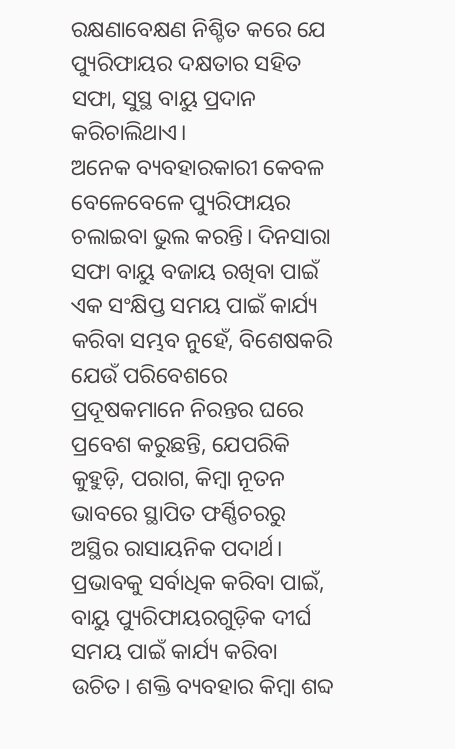ରକ୍ଷଣାବେକ୍ଷଣ ନିଶ୍ଚିତ କରେ ଯେ ପ୍ୟୁରିଫାୟର ଦକ୍ଷତାର ସହିତ ସଫା, ସୁସ୍ଥ ବାୟୁ ପ୍ରଦାନ କରିଚାଲିଥାଏ।
ଅନେକ ବ୍ୟବହାରକାରୀ କେବଳ ବେଳେବେଳେ ପ୍ୟୁରିଫାୟର ଚଲାଇବା ଭୁଲ କରନ୍ତି। ଦିନସାରା ସଫା ବାୟୁ ବଜାୟ ରଖିବା ପାଇଁ ଏକ ସଂକ୍ଷିପ୍ତ ସମୟ ପାଇଁ କାର୍ଯ୍ୟ କରିବା ସମ୍ଭବ ନୁହେଁ, ବିଶେଷକରି ଯେଉଁ ପରିବେଶରେ ପ୍ରଦୂଷକମାନେ ନିରନ୍ତର ଘରେ ପ୍ରବେଶ କରୁଛନ୍ତି, ଯେପରିକି କୁହୁଡ଼ି, ପରାଗ, କିମ୍ବା ନୂତନ ଭାବରେ ସ୍ଥାପିତ ଫର୍ଣ୍ଣିଚରରୁ ଅସ୍ଥିର ରାସାୟନିକ ପଦାର୍ଥ। ପ୍ରଭାବକୁ ସର୍ବାଧିକ କରିବା ପାଇଁ, ବାୟୁ ପ୍ୟୁରିଫାୟରଗୁଡ଼ିକ ଦୀର୍ଘ ସମୟ ପାଇଁ କାର୍ଯ୍ୟ କରିବା ଉଚିତ। ଶକ୍ତି ବ୍ୟବହାର କିମ୍ବା ଶବ୍ଦ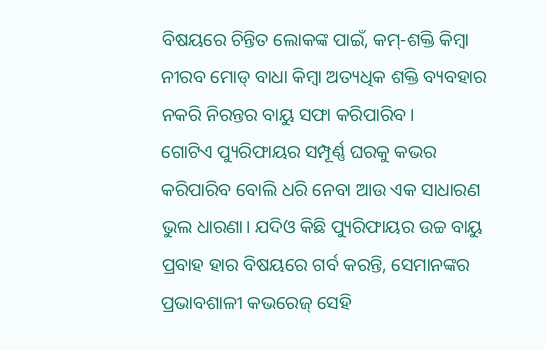ବିଷୟରେ ଚିନ୍ତିତ ଲୋକଙ୍କ ପାଇଁ, କମ୍-ଶକ୍ତି କିମ୍ବା ନୀରବ ମୋଡ୍ ବାଧା କିମ୍ବା ଅତ୍ୟଧିକ ଶକ୍ତି ବ୍ୟବହାର ନକରି ନିରନ୍ତର ବାୟୁ ସଫା କରିପାରିବ।
ଗୋଟିଏ ପ୍ୟୁରିଫାୟର ସମ୍ପୂର୍ଣ୍ଣ ଘରକୁ କଭର କରିପାରିବ ବୋଲି ଧରି ନେବା ଆଉ ଏକ ସାଧାରଣ ଭୁଲ ଧାରଣା। ଯଦିଓ କିଛି ପ୍ୟୁରିଫାୟର ଉଚ୍ଚ ବାୟୁ ପ୍ରବାହ ହାର ବିଷୟରେ ଗର୍ବ କରନ୍ତି, ସେମାନଙ୍କର ପ୍ରଭାବଶାଳୀ କଭରେଜ୍ ସେହି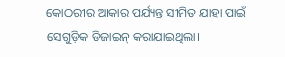କୋଠରୀର ଆକାର ପର୍ଯ୍ୟନ୍ତ ସୀମିତ ଯାହା ପାଇଁ ସେଗୁଡ଼ିକ ଡିଜାଇନ୍ କରାଯାଇଥିଲା।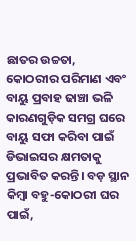ଛାତର ଉଚ୍ଚତା, କୋଠରୀର ପରିମାଣ ଏବଂ ବାୟୁ ପ୍ରବାହ ଢାଞ୍ଚା ଭଳି କାରଣଗୁଡ଼ିକ ସମଗ୍ର ଘରେ ବାୟୁ ସଫା କରିବା ପାଇଁ ଡିଭାଇସର କ୍ଷମତାକୁ ପ୍ରଭାବିତ କରନ୍ତି। ବଡ଼ ସ୍ଥାନ କିମ୍ବା ବହୁ-କୋଠରୀ ଘର ପାଇଁ,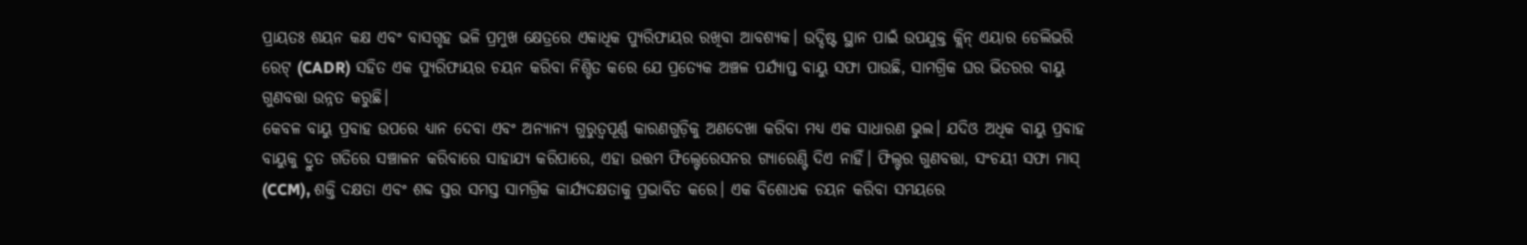ପ୍ରାୟତଃ ଶୟନ କକ୍ଷ ଏବଂ ବାସଗୃହ ଭଳି ପ୍ରମୁଖ କ୍ଷେତ୍ରରେ ଏକାଧିକ ପ୍ୟୁରିଫାୟର ରଖିବା ଆବଶ୍ୟକ। ଉଦ୍ଦିଷ୍ଟ ସ୍ଥାନ ପାଇଁ ଉପଯୁକ୍ତ କ୍ଲିନ୍ ଏୟାର ଡେଲିଭରି ରେଟ୍ (CADR) ସହିତ ଏକ ପ୍ୟୁରିଫାୟର ଚୟନ କରିବା ନିଶ୍ଚିତ କରେ ଯେ ପ୍ରତ୍ୟେକ ଅଞ୍ଚଳ ପର୍ଯ୍ୟାପ୍ତ ବାୟୁ ସଫା ପାଉଛି, ସାମଗ୍ରିକ ଘର ଭିତରର ବାୟୁ ଗୁଣବତ୍ତା ଉନ୍ନତ କରୁଛି।
କେବଳ ବାୟୁ ପ୍ରବାହ ଉପରେ ଧ୍ୟାନ ଦେବା ଏବଂ ଅନ୍ୟାନ୍ୟ ଗୁରୁତ୍ୱପୂର୍ଣ୍ଣ କାରଣଗୁଡ଼ିକୁ ଅଣଦେଖା କରିବା ମଧ୍ୟ ଏକ ସାଧାରଣ ଭୁଲ। ଯଦିଓ ଅଧିକ ବାୟୁ ପ୍ରବାହ ବାୟୁକୁ ଦ୍ରୁତ ଗତିରେ ସଞ୍ଚାଳନ କରିବାରେ ସାହାଯ୍ୟ କରିପାରେ, ଏହା ଉତ୍ତମ ଫିଲ୍ଟେରେସନର ଗ୍ୟାରେଣ୍ଟି ଦିଏ ନାହିଁ। ଫିଲ୍ଟର ଗୁଣବତ୍ତା, ସଂଚୟୀ ସଫା ମାସ୍ (CCM), ଶକ୍ତି ଦକ୍ଷତା ଏବଂ ଶବ୍ଦ ସ୍ତର ସମସ୍ତ ସାମଗ୍ରିକ କାର୍ଯ୍ୟଦକ୍ଷତାକୁ ପ୍ରଭାବିତ କରେ। ଏକ ବିଶୋଧକ ଚୟନ କରିବା ସମୟରେ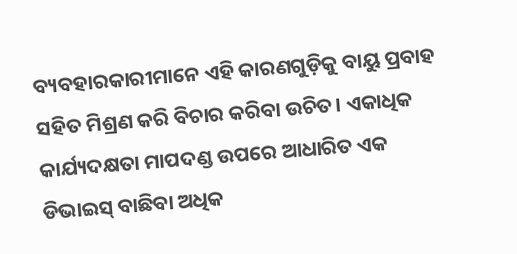ବ୍ୟବହାରକାରୀମାନେ ଏହି କାରଣଗୁଡ଼ିକୁ ବାୟୁ ପ୍ରବାହ ସହିତ ମିଶ୍ରଣ କରି ବିଚାର କରିବା ଉଚିତ। ଏକାଧିକ କାର୍ଯ୍ୟଦକ୍ଷତା ମାପଦଣ୍ଡ ଉପରେ ଆଧାରିତ ଏକ ଡିଭାଇସ୍ ବାଛିବା ଅଧିକ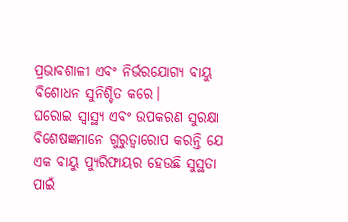ପ୍ରଭାବଶାଳୀ ଏବଂ ନିର୍ଭରଯୋଗ୍ୟ ବାୟୁ ବିଶୋଧନ ସୁନିଶ୍ଚିତ କରେ।
ଘରୋଇ ସ୍ୱାସ୍ଥ୍ୟ ଏବଂ ଉପକରଣ ସୁରକ୍ଷା ବିଶେଷଜ୍ଞମାନେ ଗୁରୁତ୍ୱାରୋପ କରନ୍ତି ଯେ ଏକ ବାୟୁ ପ୍ୟୁରିଫାୟର ହେଉଛି ସୁସ୍ଥତା ପାଇଁ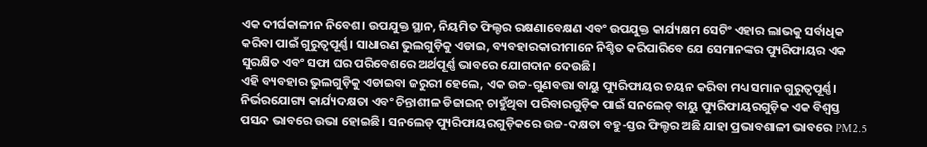ଏକ ଦୀର୍ଘକାଳୀନ ନିବେଶ। ଉପଯୁକ୍ତ ସ୍ଥାନ, ନିୟମିତ ଫିଲ୍ଟର ରକ୍ଷଣାବେକ୍ଷଣ ଏବଂ ଉପଯୁକ୍ତ କାର୍ଯ୍ୟକ୍ଷମ ସେଟିଂ ଏହାର ଲାଭକୁ ସର୍ବାଧିକ କରିବା ପାଇଁ ଗୁରୁତ୍ୱପୂର୍ଣ୍ଣ। ସାଧାରଣ ଭୁଲଗୁଡ଼ିକୁ ଏଡାଇ, ବ୍ୟବହାରକାରୀମାନେ ନିଶ୍ଚିତ କରିପାରିବେ ଯେ ସେମାନଙ୍କର ପ୍ୟୁରିଫାୟର ଏକ ସୁରକ୍ଷିତ ଏବଂ ସଫା ଘର ପରିବେଶରେ ଅର୍ଥପୂର୍ଣ୍ଣ ଭାବରେ ଯୋଗଦାନ ଦେଉଛି।
ଏହି ବ୍ୟବହାର ଭୁଲଗୁଡ଼ିକୁ ଏଡାଇବା ଜରୁରୀ ହେଲେ, ଏକ ଉଚ୍ଚ-ଗୁଣବତ୍ତା ବାୟୁ ପ୍ୟୁରିଫାୟର ଚୟନ କରିବା ମଧ୍ୟ ସମାନ ଗୁରୁତ୍ୱପୂର୍ଣ୍ଣ। ନିର୍ଭରଯୋଗ୍ୟ କାର୍ଯ୍ୟଦକ୍ଷତା ଏବଂ ଚିନ୍ତାଶୀଳ ଡିଜାଇନ୍ ଚାହୁଁଥିବା ପରିବାରଗୁଡ଼ିକ ପାଇଁ ସନଲେଡ୍ ବାୟୁ ପ୍ୟୁରିଫାୟରଗୁଡ଼ିକ ଏକ ବିଶ୍ୱସ୍ତ ପସନ୍ଦ ଭାବରେ ଉଭା ହୋଇଛି। ସନଲେଡ୍ ପ୍ୟୁରିଫାୟରଗୁଡ଼ିକରେ ଉଚ୍ଚ-ଦକ୍ଷତା ବହୁ-ସ୍ତର ଫିଲ୍ଟର ଅଛି ଯାହା ପ୍ରଭାବଶାଳୀ ଭାବରେ PM2.5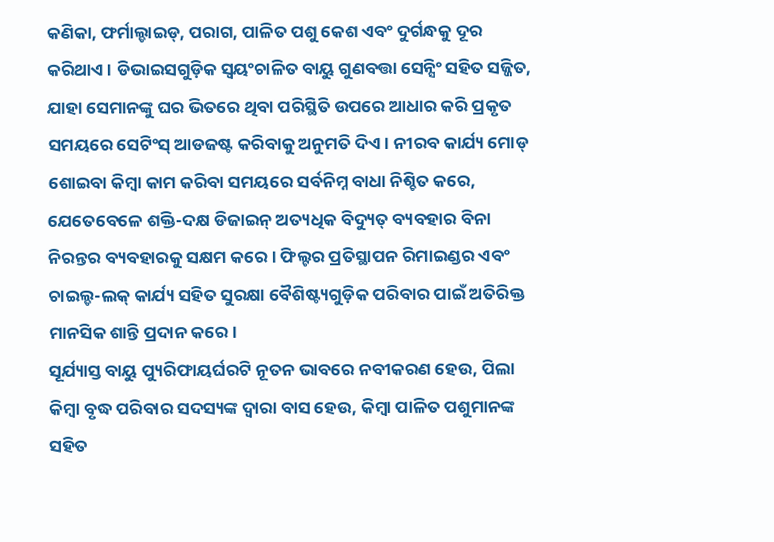କଣିକା, ଫର୍ମାଲ୍ଡାଇଡ୍, ପରାଗ, ପାଳିତ ପଶୁ କେଶ ଏବଂ ଦୁର୍ଗନ୍ଧକୁ ଦୂର କରିଥାଏ। ଡିଭାଇସଗୁଡ଼ିକ ସ୍ୱୟଂଚାଳିତ ବାୟୁ ଗୁଣବତ୍ତା ସେନ୍ସିଂ ସହିତ ସଜ୍ଜିତ, ଯାହା ସେମାନଙ୍କୁ ଘର ଭିତରେ ଥିବା ପରିସ୍ଥିତି ଉପରେ ଆଧାର କରି ପ୍ରକୃତ ସମୟରେ ସେଟିଂସ୍ ଆଡଜଷ୍ଟ କରିବାକୁ ଅନୁମତି ଦିଏ। ନୀରବ କାର୍ଯ୍ୟ ମୋଡ୍ ଶୋଇବା କିମ୍ବା କାମ କରିବା ସମୟରେ ସର୍ବନିମ୍ନ ବାଧା ନିଶ୍ଚିତ କରେ, ଯେତେବେଳେ ଶକ୍ତି-ଦକ୍ଷ ଡିଜାଇନ୍ ଅତ୍ୟଧିକ ବିଦ୍ୟୁତ୍ ବ୍ୟବହାର ବିନା ନିରନ୍ତର ବ୍ୟବହାରକୁ ସକ୍ଷମ କରେ। ଫିଲ୍ଟର ପ୍ରତିସ୍ଥାପନ ରିମାଇଣ୍ଡର ଏବଂ ଚାଇଲ୍ଡ-ଲକ୍ କାର୍ଯ୍ୟ ସହିତ ସୁରକ୍ଷା ବୈଶିଷ୍ଟ୍ୟଗୁଡ଼ିକ ପରିବାର ପାଇଁ ଅତିରିକ୍ତ ମାନସିକ ଶାନ୍ତି ପ୍ରଦାନ କରେ।
ସୂର୍ଯ୍ୟାସ୍ତ ବାୟୁ ପ୍ୟୁରିଫାୟର୍ଘରଟି ନୂତନ ଭାବରେ ନବୀକରଣ ହେଉ, ପିଲା କିମ୍ବା ବୃଦ୍ଧ ପରିବାର ସଦସ୍ୟଙ୍କ ଦ୍ୱାରା ବାସ ହେଉ, କିମ୍ବା ପାଳିତ ପଶୁମାନଙ୍କ ସହିତ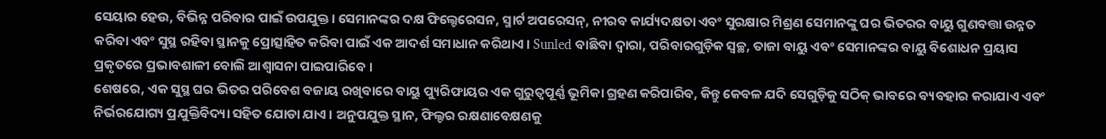ସେୟାର ହେଉ, ବିଭିନ୍ନ ପରିବାର ପାଇଁ ଉପଯୁକ୍ତ। ସେମାନଙ୍କର ଦକ୍ଷ ଫିଲ୍ଟେରେସନ, ସ୍ମାର୍ଟ ଅପରେସନ୍, ନୀରବ କାର୍ଯ୍ୟଦକ୍ଷତା ଏବଂ ସୁରକ୍ଷାର ମିଶ୍ରଣ ସେମାନଙ୍କୁ ଘର ଭିତରର ବାୟୁ ଗୁଣବତ୍ତା ଉନ୍ନତ କରିବା ଏବଂ ସୁସ୍ଥ ରହିବା ସ୍ଥାନକୁ ପ୍ରୋତ୍ସାହିତ କରିବା ପାଇଁ ଏକ ଆଦର୍ଶ ସମାଧାନ କରିଥାଏ। Sunled ବାଛିବା ଦ୍ୱାରା, ପରିବାରଗୁଡ଼ିକ ସ୍ୱଚ୍ଛ, ତାଜା ବାୟୁ ଏବଂ ସେମାନଙ୍କର ବାୟୁ ବିଶୋଧନ ପ୍ରୟାସ ପ୍ରକୃତରେ ପ୍ରଭାବଶାଳୀ ବୋଲି ଆଶ୍ୱାସନା ପାଇପାରିବେ।
ଶେଷରେ, ଏକ ସୁସ୍ଥ ଘର ଭିତର ପରିବେଶ ବଜାୟ ରଖିବାରେ ବାୟୁ ପ୍ୟୁରିଫାୟର ଏକ ଗୁରୁତ୍ୱପୂର୍ଣ୍ଣ ଭୂମିକା ଗ୍ରହଣ କରିପାରିବ, କିନ୍ତୁ କେବଳ ଯଦି ସେଗୁଡ଼ିକୁ ସଠିକ୍ ଭାବରେ ବ୍ୟବହାର କରାଯାଏ ଏବଂ ନିର୍ଭରଯୋଗ୍ୟ ପ୍ରଯୁକ୍ତିବିଦ୍ୟା ସହିତ ଯୋଡା ଯାଏ। ଅନୁପଯୁକ୍ତ ସ୍ଥାନ, ଫିଲ୍ଟର ରକ୍ଷଣାବେକ୍ଷଣକୁ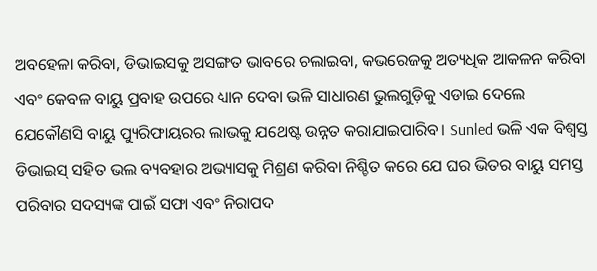ଅବହେଳା କରିବା, ଡିଭାଇସକୁ ଅସଙ୍ଗତ ଭାବରେ ଚଲାଇବା, କଭରେଜକୁ ଅତ୍ୟଧିକ ଆକଳନ କରିବା ଏବଂ କେବଳ ବାୟୁ ପ୍ରବାହ ଉପରେ ଧ୍ୟାନ ଦେବା ଭଳି ସାଧାରଣ ଭୁଲଗୁଡ଼ିକୁ ଏଡାଇ ଦେଲେ ଯେକୌଣସି ବାୟୁ ପ୍ୟୁରିଫାୟରର ଲାଭକୁ ଯଥେଷ୍ଟ ଉନ୍ନତ କରାଯାଇପାରିବ। Sunled ଭଳି ଏକ ବିଶ୍ୱସ୍ତ ଡିଭାଇସ୍ ସହିତ ଭଲ ବ୍ୟବହାର ଅଭ୍ୟାସକୁ ମିଶ୍ରଣ କରିବା ନିଶ୍ଚିତ କରେ ଯେ ଘର ଭିତର ବାୟୁ ସମସ୍ତ ପରିବାର ସଦସ୍ୟଙ୍କ ପାଇଁ ସଫା ଏବଂ ନିରାପଦ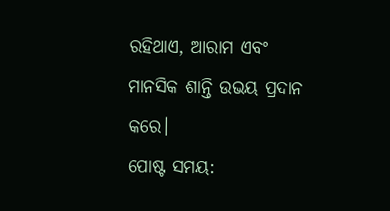ରହିଥାଏ, ଆରାମ ଏବଂ ମାନସିକ ଶାନ୍ତି ଉଭୟ ପ୍ରଦାନ କରେ।
ପୋଷ୍ଟ ସମୟ: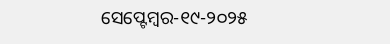ସେପ୍ଟେମ୍ବର-୧୯-୨୦୨୫